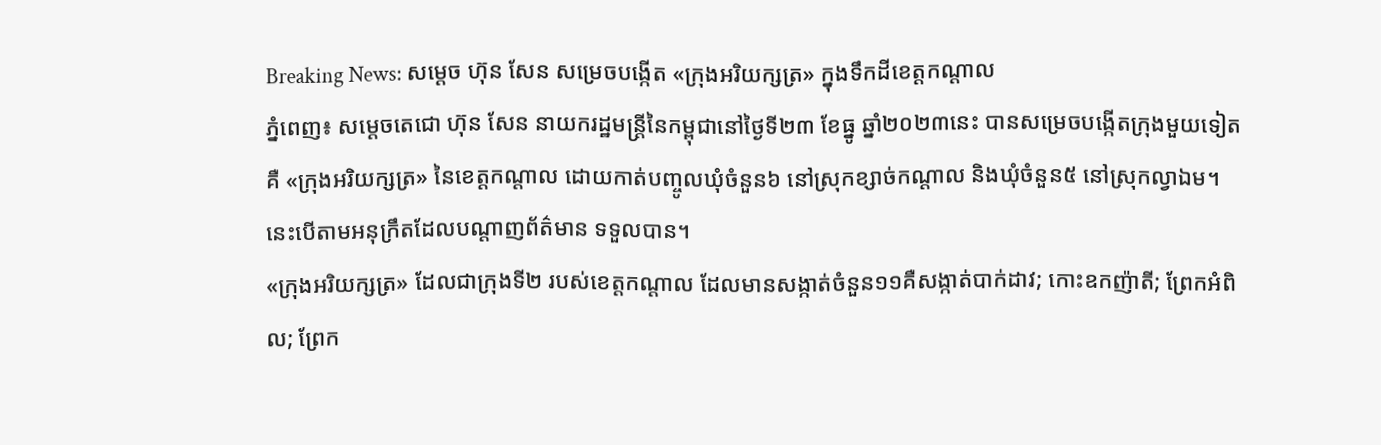Breaking News: សម្ដេច ហ៊ុន សែន សម្រេចបង្កើត «ក្រុងអរិយក្សត្រ» ក្នុងទឹកដីខេត្តកណ្តាល
ភ្នំពេញ៖ សម្ដេចតេជោ ហ៊ុន សែន នាយករដ្ឋមន្ត្រីនៃកម្ពុជានៅថ្ងៃទី២៣ ខែធ្នូ ឆ្នាំ២០២៣នេះ បានសម្រេចបង្កើតក្រុងមួយទៀត គឺ «ក្រុងអរិយក្សត្រ» នៃខេត្តកណ្តាល ដោយកាត់បញ្ចូលឃុំចំនួន៦ នៅស្រុកខ្សាច់កណ្តាល និងឃុំចំនួន៥ នៅស្រុកល្វាឯម។ នេះបើតាមអនុក្រឹតដែលបណ្តាញព័ត៌មាន ទទួលបាន។
«ក្រុងអរិយក្សត្រ» ដែលជាក្រុងទី២ របស់ខេត្តកណ្តាល ដែលមានសង្កាត់ចំនួន១១គឺសង្កាត់បាក់ដាវ; កោះឧកញ៉ាតី; ព្រែកអំពិល; ព្រែក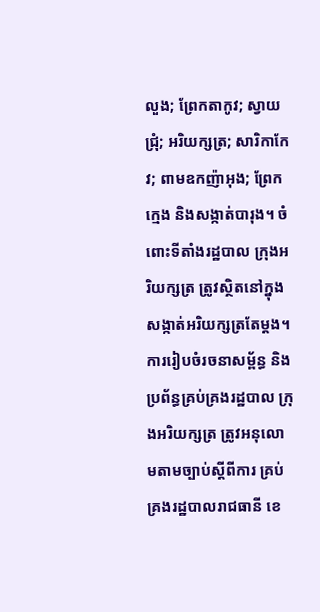លួង; ព្រែកតាកូវ; ស្វាយជ្រុំ; អរិយក្សត្រ; សារិកាកែវ; ពាមឧកញ៉ាអុង; ព្រែកក្មេង និងសង្កាត់បារុង។ ចំពោះទីតាំងរដ្ឋបាល ក្រុងអរិយក្សត្រ ត្រូវស្ថិតនៅក្នុងសង្កាត់អរិយក្សត្រតែម្តង។
ការរៀបចំរចនាសម្ព័ន្ធ និងប្រព័ន្ធគ្រប់គ្រងរដ្ឋបាល ក្រុងអរិយក្សត្រ ត្រូវអនុលោមតាមច្បាប់ស្តីពីការ គ្រប់គ្រងរដ្ឋបាលរាជធានី ខេ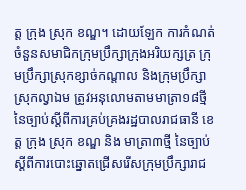ត្ត ក្រុង ស្រុក ខណ្ឌ។ ដោយឡែក ការកំណត់ចំនួនសមាជិកក្រុមប្រឹក្សាក្រុងអរិយក្សត្រ ក្រុមប្រឹក្សាស្រុកខ្សាច់កណ្តាល និងក្រុមប្រឹក្សា ស្រុកល្វាឯម ត្រូវអនុលោមតាមមាត្រា១៨ថ្មី នៃច្បាប់ស្តីពីការគ្រប់គ្រងរដ្ឋបាលរាជធានី ខេត្ត ក្រុង ស្រុក ខណ្ឌ និង មាត្រា៣ថ្មី នៃច្បាប់ស្តីពីការបោះឆ្នោតជ្រើសរើសក្រុមប្រឹក្សារាជ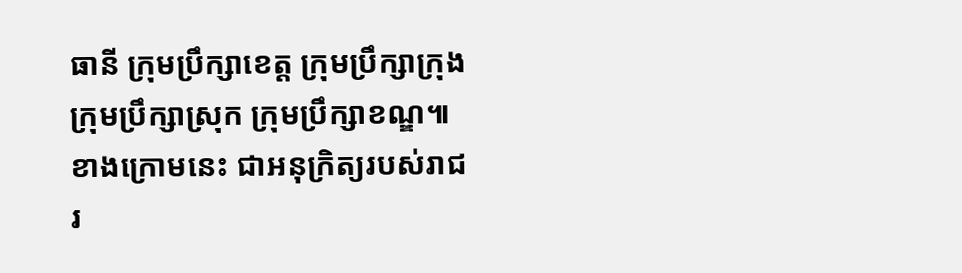ធានី ក្រុមប្រឹក្សាខេត្ត ក្រុមប្រឹក្សាក្រុង ក្រុមប្រឹក្សាស្រុក ក្រុមប្រឹក្សាខណ្ឌ៕
ខាងក្រោមនេះ ជាអនុក្រិត្យរបស់រាជរ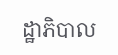ដ្ឋាភិបាល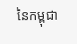នៃកម្ពុជា